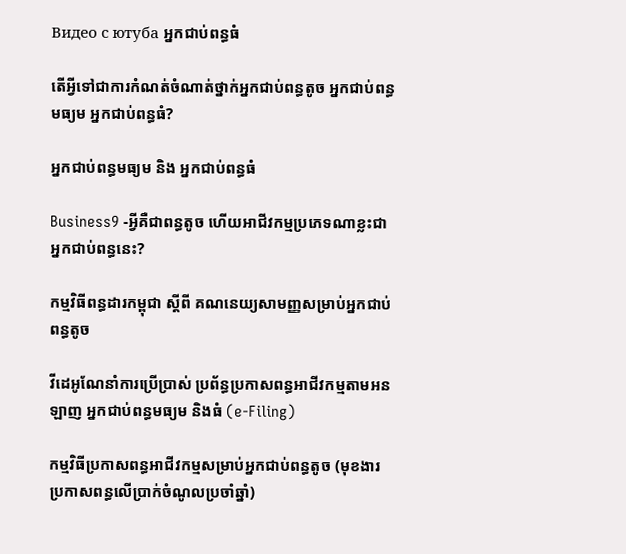Видео с ютуба អ្នកជាប់ពន្ធធំ

តើអ្វីទៅជាការកំណត់ចំណាត់ថ្នាក់អ្នកជាប់ពន្ធតូច អ្នកជាប់ពន្ធមធ្យម អ្នកជាប់ពន្ធធំ?

អ្នកជាប់ពន្ធមធ្យម និង អ្នកជាប់ពន្ធធំ

Business9 -អ្វីគឺជាពន្ធតូច ហើយអាជីវកម្មប្រភេទណាខ្លះជាអ្នកជាប់ពន្ធនេះ?

កម្មវិធីពន្ធដារកម្ពុជា ស្តីពី គណនេយ្យសាមញ្ញសម្រាប់អ្នកជាប់ពន្ធតូច

វីដេអូណែនាំការប្រើប្រាស់ ប្រព័ន្ធប្រកាសពន្ធអាជីវកម្មតាមអនឡាញ អ្នកជាប់ពន្ធមធ្យម និងធំ (e-Filing)

កម្មវិធីប្រកាសពន្ធអាជីវកម្មសម្រាប់អ្នកជាប់ពន្ធតូច (មុខងារប្រកាសពន្ធលើប្រាក់ចំណូលប្រចាំឆ្នាំ)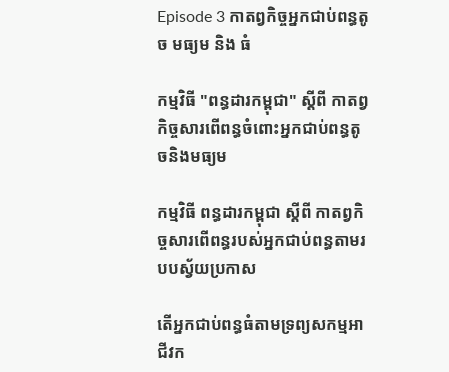Episode 3 កាតព្វកិច្ចអ្នកជាប់ពន្ធតូច មធ្យម និង ធំ

កម្មវិធី "ពន្ធដារកម្ពុជា" ស្តីពី កាតព្វកិច្ចសារពើពន្ធចំពោះអ្នកជាប់ពន្ធតូចនិងមធ្យម

កម្មវិធី ពន្ធដារកម្ពុជា ស្តីពី កាតព្វកិច្ចសារពើពន្ធរបស់អ្នកជាប់ពន្ធតាមរបបស្វ័យប្រកាស

តើអ្នកជាប់ពន្ធធំតាមទ្រព្យសកម្មអាជីវក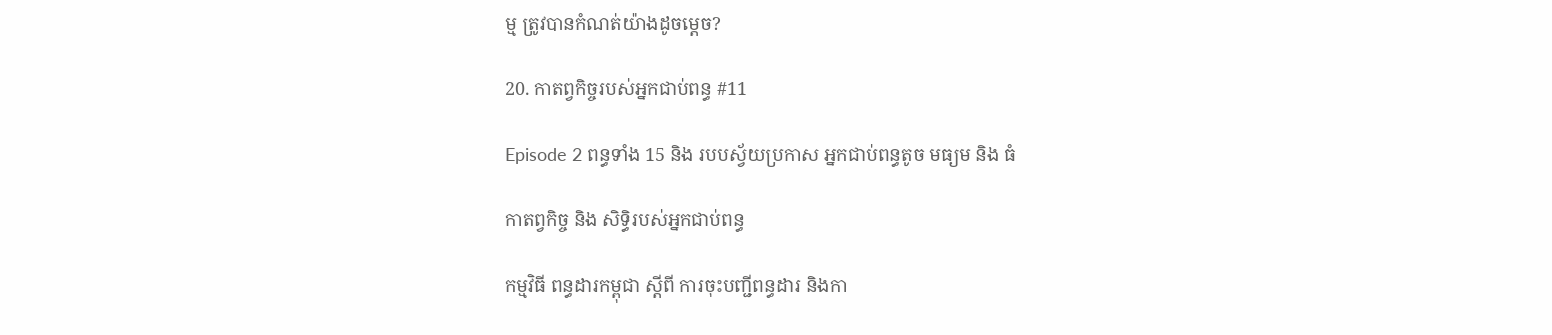ម្ម ត្រូវបានកំណត់យ៉ាងដូចម្ដេច?

20. កាតព្វកិច្ចរបស់អ្នកជាប់ពន្ធ #11

Episode 2 ពន្ធទាំង 15 និង របបស្វ័យប្រកាស អ្នកជាប់ពន្ធតូច មធ្យម និង ធំ

កាតព្វកិច្ច និង សិទ្ធិរបស់អ្នកជាប់ពន្ធ

កម្មវិធី ពន្ធដារកម្ពុជា ស្តីពី ការចុះបញ្ជីពន្ធដារ និងកា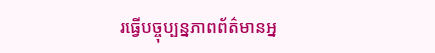រធ្វើបច្ចុប្បន្នភាពព័ត៌មានអ្ន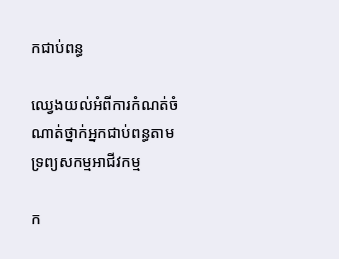កជាប់ពន្ធ

ឈ្វេងយល់អំពីការកំណត់ចំណាត់ថ្នាក់អ្នកជាប់ពន្ធតាមទ្រព្យសកម្មអាជីវកម្ម

ក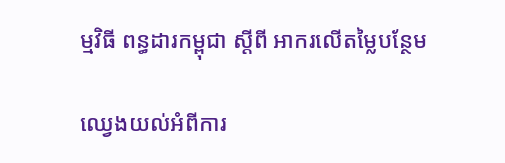ម្មវិធី ពន្ធដារកម្ពុជា ស្តីពី អាករលើតម្លៃបន្ថែម

ឈ្វេងយល់អំពីការ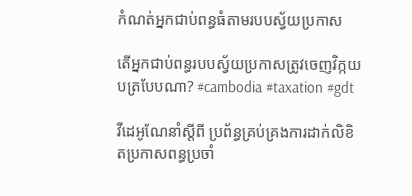កំណត់អ្នកជាប់ពន្ធធំតាមរបបស្វ័យប្រកាស

តើអ្នកជាប់ពន្ធរបបស្វ័យប្រកាសត្រូវចេញវិក្កយបត្របែបណា? #cambodia #taxation #gdt

វីដេអូណែនាំស្តីពី ប្រព័ន្ធគ្រប់គ្រងការដាក់លិខិតប្រកាសពន្ធប្រចាំ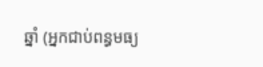ឆ្នាំ (អ្នកជាប់ពន្ធមធ្យ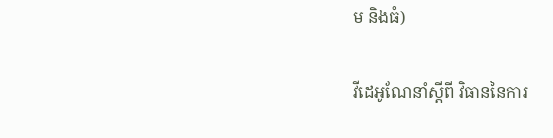ម និងធំ)

វីដេអូណែនាំស្តីពី វិធាននៃការ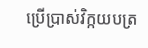ប្រើប្រាស់វិក្កយបត្រ